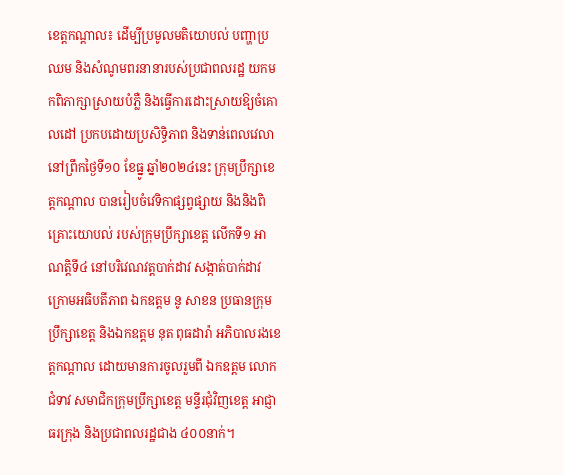ខេត្តកណ្តាល៖ ដើម្បីប្រមូលមតិយោបល់ បញ្ហាប្រឈម និងសំណូមពរនានារបស់ប្រជាពលរដ្ឋ យកមកពិភាក្សាស្រាយបំភ្លឺ និងធ្វើការដោះស្រាយឱ្យចំគោលដៅ ប្រកបដោយប្រសិទ្ធិភាព និងទាន់ពេលវេលា នៅព្រឹកថ្ងៃទី១០ ខែធ្នូ ឆ្នាំ២០២៤នេះ ក្រុមប្រឹក្សាខេត្តកណ្តាល បានរៀបចំវេទិកាផ្សព្វផ្សាយ និងនិងពិគ្រោះយោបល់ របស់ក្រុមប្រឹក្សាខេត្ត លើកទី១ អាណត្តិទី៤ នៅបរិវេណវត្តបាក់ដាវ សង្កាត់បាក់ដាវ ក្រោមអធិបតីភាព ឯកឧត្តម នូ សាខន ប្រធានក្រុមប្រឹក្សាខេត្ត និងឯកឧត្តម នុត ពុធដារ៉ា អភិបាលរងខេត្តកណ្ដាល ដោយមានការចូលរួមពី ឯកឧត្តម លោកជំទាវ សមាជិកក្រុមប្រឹក្សាខេត្ត មន្ទីរជុំវិញខេត្ត អាជ្ញាធរក្រុង និងប្រជាពលរដ្ឋជាង ៤០០នាក់។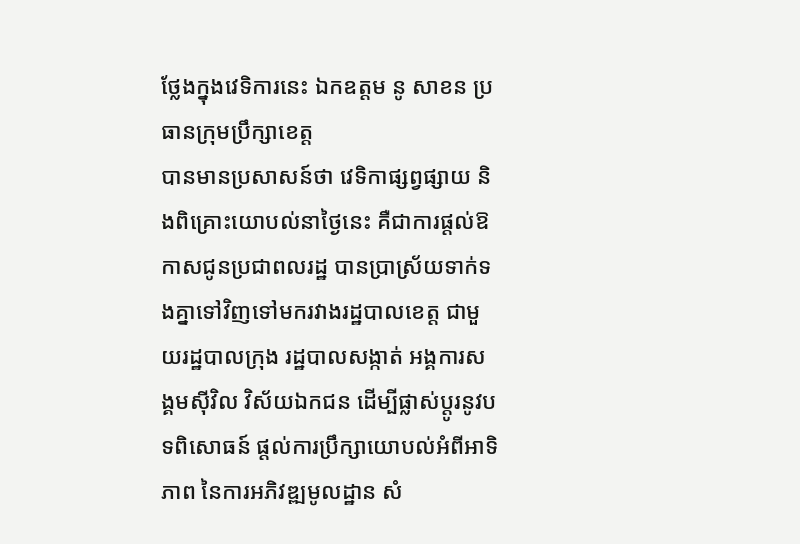ថ្លែងក្នុងវេទិការនេះ ឯកឧត្តម នូ សាខន ប្រធានក្រុមប្រឹក្សាខេត្ត
បានមានប្រសាសន៍ថា វេទិកាផ្សព្វផ្សាយ និងពិគ្រោះយោបល់នាថ្ងៃនេះ គឺជាការផ្តល់ឱកាសជូនប្រជាពលរដ្ឋ បានប្រាស្រ័យទាក់ទងគ្នាទៅវិញទៅមករវាងរដ្ឋបាលខេត្ត ជាមួយរដ្ឋបាលក្រុង រដ្ឋបាលសង្កាត់ អង្គការសង្គមស៊ីវិល វិស័យឯកជន ដើម្បីផ្លាស់ប្តូរនូវបទពិសោធន៍ ផ្តល់ការប្រឹក្សាយោបល់អំពីអាទិភាព នៃការអភិវឌ្ឍមូលដ្ឋាន សំ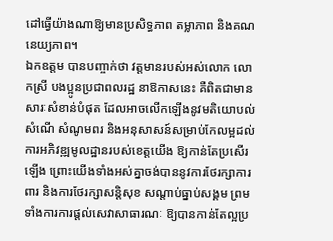ដៅធ្វើយ៉ាងណាឱ្យមានប្រសិទ្ធភាព តម្លាភាព និងគណនេយ្យភាព។
ឯកឧត្តម បានបញ្ចាក់ថា វត្តមានរបស់អស់លោក លោកស្រី បងប្អូនប្រជាពលរដ្ឋ នាឱកាសនេះ គឺពិតជាមានសារៈសំខាន់បំផុត ដែលអាចលើកឡើងនូវមតិយោបល់សំណើ សំណូមពរ និងអនុសាសន៍សម្រាប់កែលម្អដល់ការអភិវឌ្ឍមូលដ្ឋានរបស់ខេត្តយើង ឱ្យកាន់តែប្រសើរឡើង ព្រោះយើងទាំងអស់គ្នាចង់បាននូវការថែរក្សាការពារ និងការថែរក្សាសន្តិសុខ សណ្តាប់ធ្នាប់សង្គម ព្រមទាំងការការផ្តល់សេវាសាធារណៈ ឱ្យបានកាន់តែល្អប្រ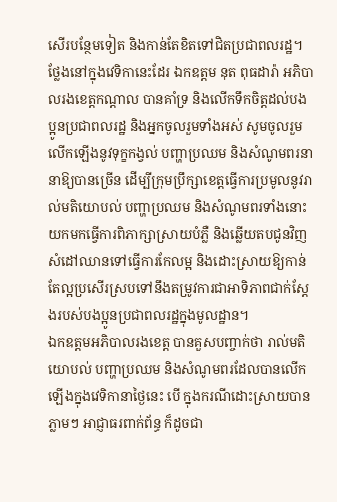សើរបន្ថែមទៀត និងកាន់តែខិតទៅជិតប្រជាពលរដ្ឋ។
ថ្លែងនៅក្នុងវេទិកានេះដែរ ឯកឧត្តម នុត ពុធដារ៉ា អភិបាលរងខេត្តកណ្ដាល បានគាំទ្រ និងលើកទឹកចិត្តដល់បងប្អូនប្រជាពលរដ្ឋ និងអ្នកចូលរួមទាំងអស់ សូមចូលរួមលើកឡើងនូវទុក្ខកង្វល់ បញ្ហាប្រឈម និងសំណូមពរនានាឱ្យបានច្រើន ដើម្បីក្រុមប្រឹក្សាខេត្តធ្វើការប្រមូលនូវរាល់មតិយោបល់ បញ្ហាប្រឈម និងសំណូមពរទាំងនោះ យកមកធ្វើការពិភាក្សាស្រាយបំភ្លឺ និងឆ្លើយតបជូនវិញ សំដៅឈានទៅធ្វើការកែលម្អ និងដោះស្រាយឱ្យកាន់តែល្អប្រសើរស្របទៅនឹងតម្រូវការជាអាទិភាពជាក់ស្តែងរបស់បងប្អូនប្រជាពលរដ្ឋក្នុងមូលដ្ឋាន។
ឯកឧត្តមអភិបាលរងខេត្ត បានគួសបញ្ចាក់ថា រាល់មតិយោបល់ បញ្ហាប្រឈម និងសំណូមពរដែលបានលើកឡើងក្នុងវេទិកានាថ្ងៃនេះ បើ ក្នុងករណីដោះស្រាយបានភ្លាមៗ អាជ្ញាធរពាក់ព័ន្ធ ក៏ដូចជា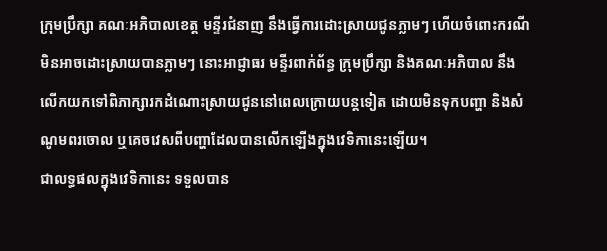ក្រុមប្រឹក្សា គណៈអភិបាលខេត្ត មន្ទីរជំនាញ នឹងធ្វើការដោះស្រាយជូនភ្លាមៗ ហើយចំពោះករណីមិនអាចដោះស្រាយបានភ្លាមៗ នោះអាជ្ញាធរ មន្ទីរពាក់ព័ន្ធ ក្រុមប្រឹក្សា និងគណៈអភិបាល នឹងលើកយកទៅពិភាក្សារកដំណោះស្រាយជូននៅពេលក្រោយបន្តទៀត ដោយមិនទុកបញ្ហា និងសំណូមពរចោល ឬគេចវេសពីបញ្ហាដែលបានលើកឡើងក្នុងវេទិកានេះឡើយ។
ជាលទ្ធផលក្នុងវេទិកានេះ ទទួលបាន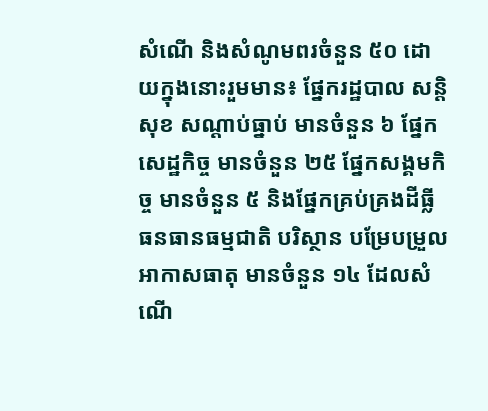សំណើ និងសំណូមពរចំនួន ៥០ ដោយក្នុងនោះរួមមាន៖ ផ្នែករដ្ឋបាល សន្តិសុខ សណ្តាប់ធ្នាប់ មានចំនួន ៦ ផ្នែកសេដ្ឋកិច្ច មានចំនួន ២៥ ផ្នែកសង្គមកិច្ច មានចំនួន ៥ និងផ្នែកគ្រប់គ្រងដីធ្លី ធនធានធម្មជាតិ បរិស្ថាន បម្រែបម្រួលអាកាសធាតុ មានចំនួន ១៤ ដែលសំណើ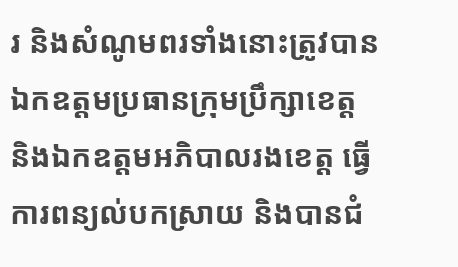រ និងសំណូមពរទាំងនោះត្រូវបាន ឯកឧត្តមប្រធានក្រុមប្រឹក្សាខេត្ត និងឯកឧត្តមអភិបាលរងខេត្ត ធ្វើការពន្យល់បកស្រាយ និងបានជំ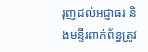រុញដល់អជ្ញាធរ និងមន្ទីរពាក់ព័ន្ធត្រូវ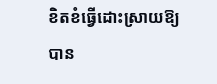ខិតខំធ្វើដោះស្រាយឱ្យបាន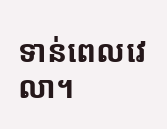ទាន់ពេលវេលា។